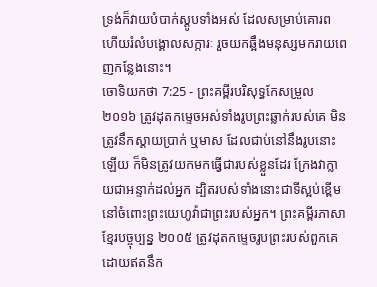ទ្រង់ក៏វាយបំបាក់ស្តូបទាំងអស់ ដែលសម្រាប់គោរព ហើយរំលំបង្គោលសក្ការៈ រួចយកឆ្អឹងមនុស្សមករាយពេញកន្លែងនោះ។
ចោទិយកថា 7:25 - ព្រះគម្ពីរបរិសុទ្ធកែសម្រួល ២០១៦ ត្រូវដុតកម្ទេចអស់ទាំងរូបព្រះឆ្លាក់របស់គេ មិនត្រូវនឹកស្តាយប្រាក់ ឬមាស ដែលជាប់នៅនឹងរូបនោះឡើយ ក៏មិនត្រូវយកមកធ្វើជារបស់ខ្លួនដែរ ក្រែងវាក្លាយជាអន្ទាក់ដល់អ្នក ដ្បិតរបស់ទាំងនោះជាទីស្អប់ខ្ពើមនៅចំពោះព្រះយេហូវ៉ាជាព្រះរបស់អ្នក។ ព្រះគម្ពីរភាសាខ្មែរបច្ចុប្បន្ន ២០០៥ ត្រូវដុតកម្ទេចរូបព្រះរបស់ពួកគេ ដោយឥតនឹក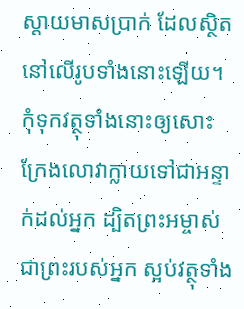ស្ដាយមាសប្រាក់ ដែលស្ថិតនៅលើរូបទាំងនោះឡើយ។ កុំទុកវត្ថុទាំងនោះឲ្យសោះ ក្រែងលោវាក្លាយទៅជាអន្ទាក់ដល់អ្នក ដ្បិតព្រះអម្ចាស់ ជាព្រះរបស់អ្នក ស្អប់វត្ថុទាំង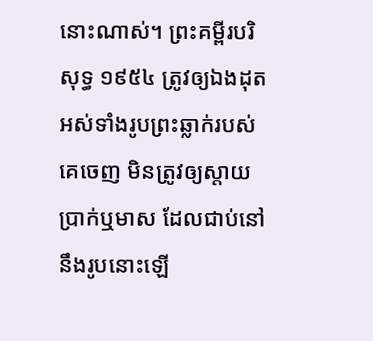នោះណាស់។ ព្រះគម្ពីរបរិសុទ្ធ ១៩៥៤ ត្រូវឲ្យឯងដុតអស់ទាំងរូបព្រះឆ្លាក់របស់គេចេញ មិនត្រូវឲ្យស្តាយប្រាក់ឬមាស ដែលជាប់នៅនឹងរូបនោះឡើ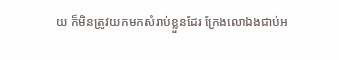យ ក៏មិនត្រូវយកមកសំរាប់ខ្លួនដែរ ក្រែងលោឯងជាប់អ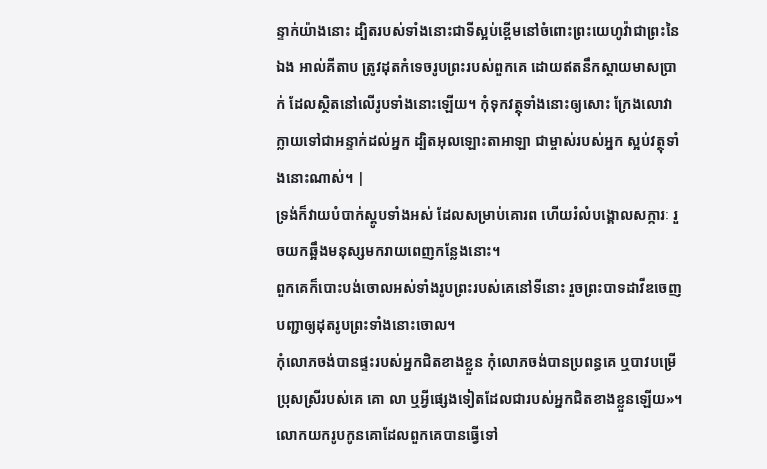ន្ទាក់យ៉ាងនោះ ដ្បិតរបស់ទាំងនោះជាទីស្អប់ខ្ពើមនៅចំពោះព្រះយេហូវ៉ាជាព្រះនៃឯង អាល់គីតាប ត្រូវដុតកំទេចរូបព្រះរបស់ពួកគេ ដោយឥតនឹកស្តាយមាសប្រាក់ ដែលស្ថិតនៅលើរូបទាំងនោះឡើយ។ កុំទុកវត្ថុទាំងនោះឲ្យសោះ ក្រែងលោវាក្លាយទៅជាអន្ទាក់ដល់អ្នក ដ្បិតអុលឡោះតាអាឡា ជាម្ចាស់របស់អ្នក ស្អប់វត្ថុទាំងនោះណាស់។ |
ទ្រង់ក៏វាយបំបាក់ស្តូបទាំងអស់ ដែលសម្រាប់គោរព ហើយរំលំបង្គោលសក្ការៈ រួចយកឆ្អឹងមនុស្សមករាយពេញកន្លែងនោះ។
ពួកគេក៏បោះបង់ចោលអស់ទាំងរូបព្រះរបស់គេនៅទីនោះ រួចព្រះបាទដាវីឌចេញបញ្ជាឲ្យដុតរូបព្រះទាំងនោះចោល។
កុំលោភចង់បានផ្ទះរបស់អ្នកជិតខាងខ្លួន កុំលោភចង់បានប្រពន្ធគេ ឬបាវបម្រើប្រុសស្រីរបស់គេ គោ លា ឬអ្វីផ្សេងទៀតដែលជារបស់អ្នកជិតខាងខ្លួនឡើយ»។
លោកយករូបកូនគោដែលពួកគេបានធ្វើទៅ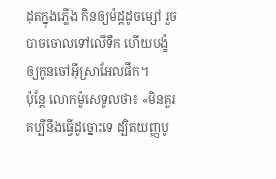ដុតក្នុងភ្លើង កិនឲ្យម៉ដ្តដូចម្សៅ រួចបាចចោលទៅលើទឹក ហើយបង្ខំឲ្យកូនចៅអ៊ីស្រាអែលផឹក។
ប៉ុន្ដែ លោកម៉ូសេទូលថា៖ «មិនគួរគប្បីនឹងធ្វើដូច្នោះទេ ដ្បិតយញ្ញបូ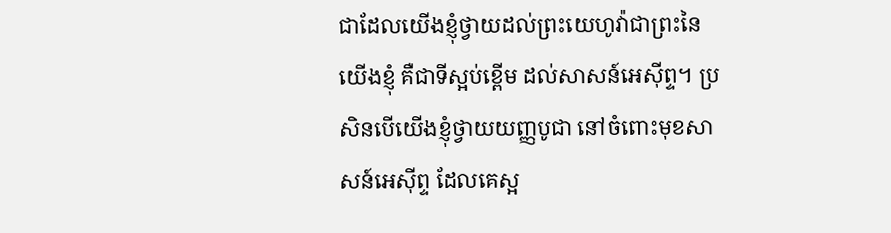ជាដែលយើងខ្ញុំថ្វាយដល់ព្រះយេហូវ៉ាជាព្រះនៃយើងខ្ញុំ គឺជាទីស្អប់ខ្ពើម ដល់សាសន៍អេស៊ីព្ទ។ ប្រសិនបើយើងខ្ញុំថ្វាយយញ្ញបូជា នៅចំពោះមុខសាសន៍អេស៊ីព្ទ ដែលគេស្អ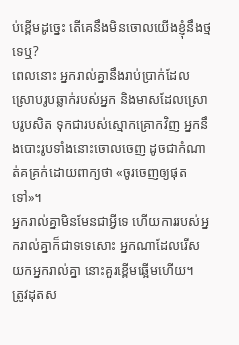ប់ខ្ពើមដូច្នេះ តើគេនឹងមិនចោលយើងខ្ញុំនឹងថ្មទេឬ?
ពេលនោះ អ្នករាល់គ្នានឹងរាប់ប្រាក់ដែលស្រោបរូបឆ្លាក់របស់អ្នក និងមាសដែលស្រោបរូបសិត ទុកជារបស់ស្មោកគ្រោកវិញ អ្នកនឹងបោះរូបទាំងនោះចោលចេញ ដូចជាកំណាត់គគ្រក់ដោយពាក្យថា «ចូរចេញឲ្យផុតទៅ»។
អ្នករាល់គ្នាមិនមែនជាអ្វីទេ ហើយការរបស់អ្នករាល់គ្នាក៏ជាទទេសោះ អ្នកណាដែលរើសយកអ្នករាល់គ្នា នោះគួរខ្ពើមឆ្អើមហើយ។
ត្រូវដុតស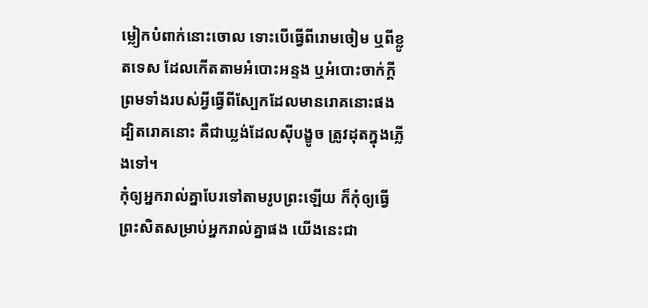ម្លៀកបំពាក់នោះចោល ទោះបើធ្វើពីរោមចៀម ឬពីខ្លូតទេស ដែលកើតតាមអំបោះអន្ទង ឬអំបោះចាក់ក្តី ព្រមទាំងរបស់អ្វីធ្វើពីស្បែកដែលមានរោគនោះផង ដ្បិតរោគនោះ គឺជាឃ្លង់ដែលស៊ីបង្ខូច ត្រូវដុតក្នុងភ្លើងទៅ។
កុំឲ្យអ្នករាល់គ្នាបែរទៅតាមរូបព្រះឡើយ ក៏កុំឲ្យធ្វើព្រះសិតសម្រាប់អ្នករាល់គ្នាផង យើងនេះជា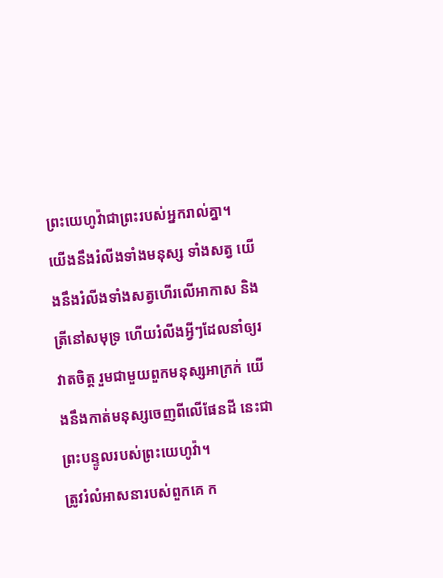ព្រះយេហូវ៉ាជាព្រះរបស់អ្នករាល់គ្នា។
យើងនឹងរំលីងទាំងមនុស្ស ទាំងសត្វ យើងនឹងរំលីងទាំងសត្វហើរលើអាកាស និងត្រីនៅសមុទ្រ ហើយរំលីងអ្វីៗដែលនាំឲ្យរវាតចិត្ត រួមជាមួយពួកមនុស្សអាក្រក់ យើងនឹងកាត់មនុស្សចេញពីលើផែនដី នេះជាព្រះបន្ទូលរបស់ព្រះយេហូវ៉ា។
ត្រូវរំលំអាសនារបស់ពួកគេ ក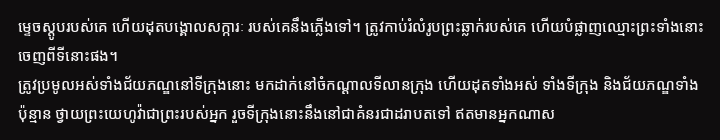ម្ទេចស្ដូបរបស់គេ ហើយដុតបង្គោលសក្ការៈ របស់គេនឹងភ្លើងទៅ។ ត្រូវកាប់រំលំរូបព្រះឆ្លាក់របស់គេ ហើយបំផ្លាញឈ្មោះព្រះទាំងនោះ ចេញពីទីនោះផង។
ត្រូវប្រមូលអស់ទាំងជ័យភណ្ឌនៅទីក្រុងនោះ មកដាក់នៅចំកណ្ដាលទីលានក្រុង ហើយដុតទាំងអស់ ទាំងទីក្រុង និងជ័យភណ្ឌទាំងប៉ុន្មាន ថ្វាយព្រះយេហូវ៉ាជាព្រះរបស់អ្នក រួចទីក្រុងនោះនឹងនៅជាគំនរជាដរាបតទៅ ឥតមានអ្នកណាស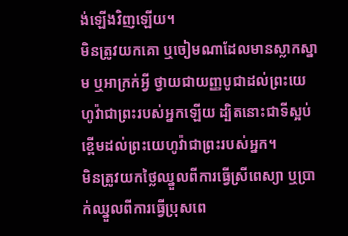ង់ឡើងវិញឡើយ។
មិនត្រូវយកគោ ឬចៀមណាដែលមានស្លាកស្នាម ឬអាក្រក់អ្វី ថ្វាយជាយញ្ញបូជាដល់ព្រះយេហូវ៉ាជាព្រះរបស់អ្នកឡើយ ដ្បិតនោះជាទីស្អប់ខ្ពើមដល់ព្រះយេហូវ៉ាជាព្រះរបស់អ្នក។
មិនត្រូវយកថ្លៃឈ្នួលពីការធ្វើស្រីពេស្យា ឬប្រាក់ឈ្នួលពីការធ្វើប្រុសពេ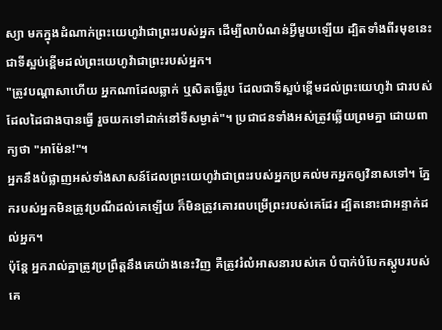ស្យា មកក្នុងដំណាក់ព្រះយេហូវ៉ាជាព្រះរបស់អ្នក ដើម្បីលាបំណន់អ្វីមួយឡើយ ដ្បិតទាំងពីរមុខនេះ ជាទីស្អប់ខ្ពើមដល់ព្រះយេហូវ៉ាជាព្រះរបស់អ្នក។
"ត្រូវបណ្ដាសាហើយ អ្នកណាដែលឆ្លាក់ ឬសិតធ្វើរូប ដែលជាទីស្អប់ខ្ពើមដល់ព្រះយេហូវ៉ា ជារបស់ដែលដៃជាងបានធ្វើ រួចយកទៅដាក់នៅទីសម្ងាត់"។ ប្រជាជនទាំងអស់ត្រូវឆ្លើយព្រមគ្នា ដោយពាក្យថា "អាម៉ែន!"។
អ្នកនឹងបំផ្លាញអស់ទាំងសាសន៍ដែលព្រះយេហូវ៉ាជាព្រះរបស់អ្នកប្រគល់មកអ្នកឲ្យវិនាសទៅ។ ភ្នែករបស់អ្នកមិនត្រូវប្រណីដល់គេឡើយ ក៏មិនត្រូវគោរពបម្រើព្រះរបស់គេដែរ ដ្បិតនោះជាអន្ទាក់ដល់អ្នក។
ប៉ុន្ដែ អ្នករាល់គ្នាត្រូវប្រព្រឹត្តនឹងគេយ៉ាងនេះវិញ គឺត្រូវរំលំអាសនារបស់គេ បំបាក់បំបែកស្ដូបរបស់គេ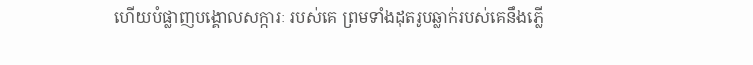ហើយបំផ្លាញបង្គោលសក្ការៈ របស់គេ ព្រមទាំងដុតរូបឆ្លាក់របស់គេនឹងភ្លើ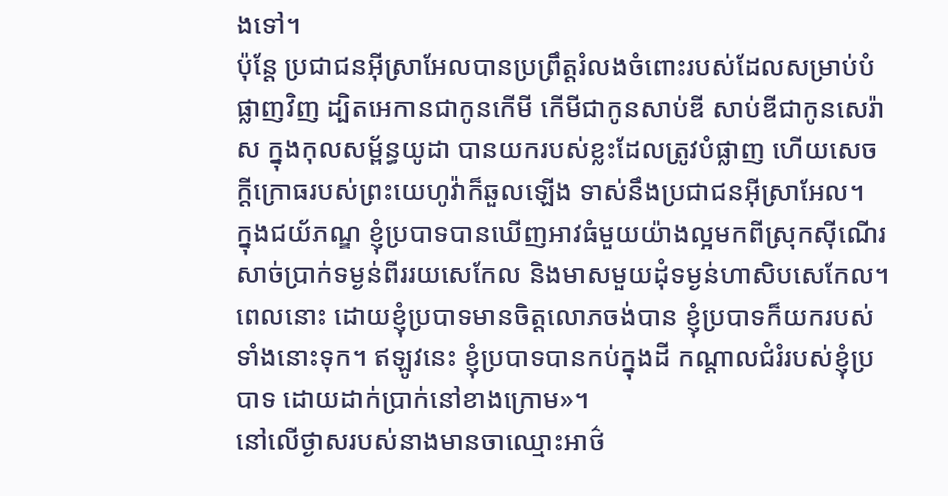ងទៅ។
ប៉ុន្តែ ប្រជាជនអ៊ីស្រាអែលបានប្រព្រឹត្តរំលងចំពោះរបស់ដែលសម្រាប់បំផ្លាញវិញ ដ្បិតអេកានជាកូនកើមី កើមីជាកូនសាប់ឌី សាប់ឌីជាកូនសេរ៉ាស ក្នុងកុលសម្ព័ន្ធយូដា បានយករបស់ខ្លះដែលត្រូវបំផ្លាញ ហើយសេចក្ដីក្រោធរបស់ព្រះយេហូវ៉ាក៏ឆួលឡើង ទាស់នឹងប្រជាជនអ៊ីស្រាអែល។
ក្នុងជយ័ភណ្ឌ ខ្ញុំប្របាទបានឃើញអាវធំមួយយ៉ាងល្អមកពីស្រុកស៊ីណើរ សាច់ប្រាក់ទម្ងន់ពីររយសេកែល និងមាសមួយដុំទម្ងន់ហាសិបសេកែល។ ពេលនោះ ដោយខ្ញុំប្របាទមានចិត្តលោភចង់បាន ខ្ញុំប្របាទក៏យករបស់ទាំងនោះទុក។ ឥឡូវនេះ ខ្ញុំប្របាទបានកប់ក្នុងដី កណ្ដាលជំរំរបស់ខ្ញុំប្របាទ ដោយដាក់ប្រាក់នៅខាងក្រោម»។
នៅលើថ្ងាសរបស់នាងមានចាឈ្មោះអាថ៌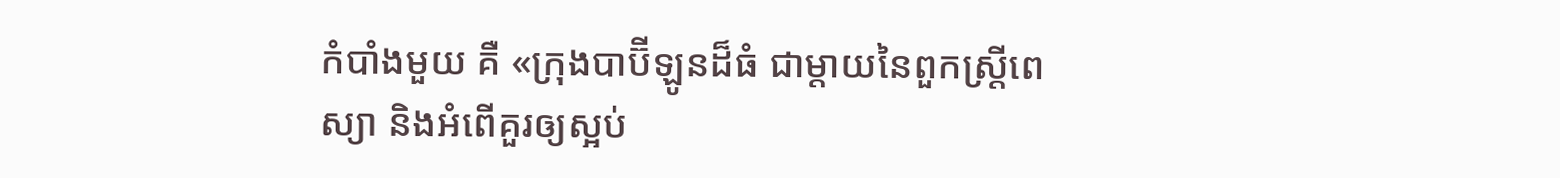កំបាំងមួយ គឺ «ក្រុងបាប៊ីឡូនដ៏ធំ ជាម្តាយនៃពួកស្ត្រីពេស្យា និងអំពើគួរឲ្យស្អប់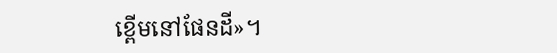ខ្ពើមនៅផែនដី»។